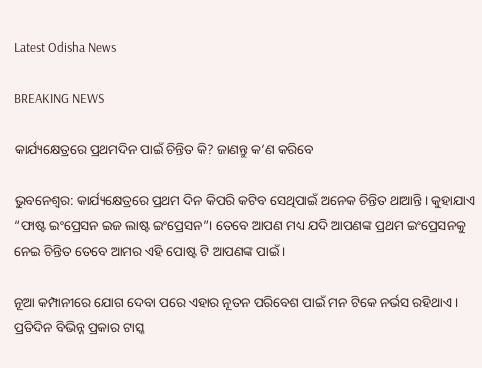Latest Odisha News

BREAKING NEWS

କାର୍ଯ୍ୟକ୍ଷେତ୍ରରେ ପ୍ରଥମଦିନ ପାଇଁ ଚିନ୍ତିତ କି? ଜାଣନ୍ତୁ କ’ଣ କରିବେ

ଭୁବନେଶ୍ୱର: କାର୍ଯ୍ୟକ୍ଷେତ୍ରରେ ପ୍ରଥମ ଦିନ କିପରି କଟିବ ସେଥିପାଇଁ ଅନେକ ଚିନ୍ତିତ ଥାଆନ୍ତି। କୁହାଯାଏ “ଫାଷ୍ଟ ଇଂପ୍ରେସନ ଇଜ ଲାଷ୍ଟ ଇଂପ୍ରେସନ”। ତେବେ ଆପଣ ମଧ୍ୟ ଯଦି ଆପଣଙ୍କ ପ୍ରଥମ ଇଂପ୍ରେସନକୁ ନେଇ ଚିନ୍ତିତ ତେବେ ଆମର ଏହି ପୋଷ୍ଟ ଟି ଆପଣଙ୍କ ପାଇଁ ।

ନୂଆ କମ୍ପାନୀରେ ଯୋଗ ଦେବା ପରେ ଏହାର ନୂତନ ପରିବେଶ ପାଇଁ ମନ ଟିକେ ନର୍ଭସ ରହିଥାଏ । ପ୍ରତିଦିନ ବିଭିନ୍ନ ପ୍ରକାର ଟାସ୍କ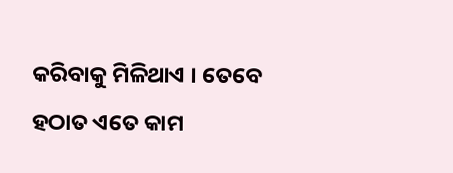କରିବାକୁ ମିଳିଥାଏ । ତେବେ ହଠାତ ଏତେ କାମ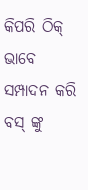କିପରି ଠିକ୍ ଭାବେ ସମ୍ପାଦନ କରି ବସ୍ ଙ୍କୁ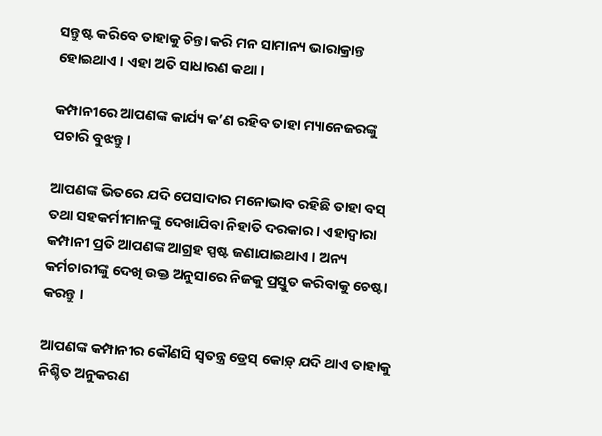ସନ୍ତୁଷ୍ଟ କରିବେ ତାହାକୁ ଚିନ୍ତା କରି ମନ ସାମାନ୍ୟ ଭାରାକ୍ରାନ୍ତ ହୋଇଥାଏ । ଏହା ଅତି ସାଧାରଣ କଥା ।

କମ୍ପାନୀରେ ଆପଣଙ୍କ କାର୍ଯ୍ୟ କ’ଣ ରହିବ ତାହା ମ୍ୟାନେଜରଙ୍କୁ ପଚାରି ବୁଝନ୍ତୁ ।

ଆପଣଙ୍କ ଭିତରେ ଯଦି ପେସାଦାର ମନୋଭାବ ରହିଛି ତାହା ବସ୍ ତଥା ସହକର୍ମୀମାନଙ୍କୁ ଦେଖାଯିବା ନିହାତି ଦରକାର । ଏହାଦ୍ୱାରା କମ୍ପାନୀ ପ୍ରତି ଆପଣଙ୍କ ଆଗ୍ରହ ସ୍ପଷ୍ଟ ଜଣାଯାଇଥାଏ । ଅନ୍ୟ କର୍ମଚାରୀଙ୍କୁ ଦେଖି ଉକ୍ତ ଅନୁସାରେ ନିଜକୁ ପ୍ରସ୍ତୁତ କରିବାକୁ ଚେଷ୍ଟା କରନ୍ତୁ ।

ଆପଣଙ୍କ କମ୍ପାନୀର କୌଣସି ସ୍ଵତନ୍ତ୍ର ଡ୍ରେସ୍ କୋଡ଼୍ ଯଦି ଥାଏ ତାହାକୁ ନିଶ୍ଚିତ ଅନୁକରଣ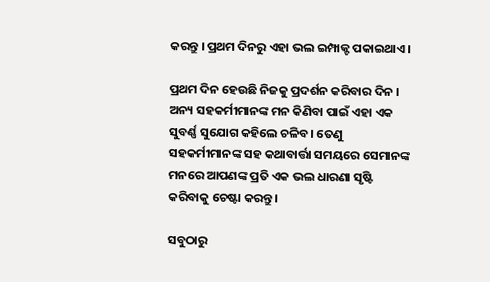କରନ୍ତୁ । ପ୍ରଥମ ଦିନରୁ ଏହା ଭଲ ଇମ୍ପାକ୍ଟ ପକାଇଥାଏ।

ପ୍ରଥମ ଦିନ ହେଉଛି ନିଜକୁ ପ୍ରଦର୍ଶନ କରିବାର ଦିନ । ଅନ୍ୟ ସହକର୍ମୀମାନଙ୍କ ମନ କିଣିବା ପାଇଁ ଏହା ଏକ ସୁବର୍ଣ୍ଣ ସୁଯୋଗ କହିଲେ ଚଳିବ। ତେଣୁ ସହକର୍ମୀମାନଙ୍କ ସହ କଥାବାର୍ତ୍ତା ସମୟରେ ସେମାନଙ୍କ ମନରେ ଆପଣଙ୍କ ପ୍ରତି ଏକ ଭଲ ଧାରଣା ସୃଷ୍ଟି କରିବାକୁ ଚେଷ୍ଟା କରନ୍ତୁ ।

ସବୁଠାରୁ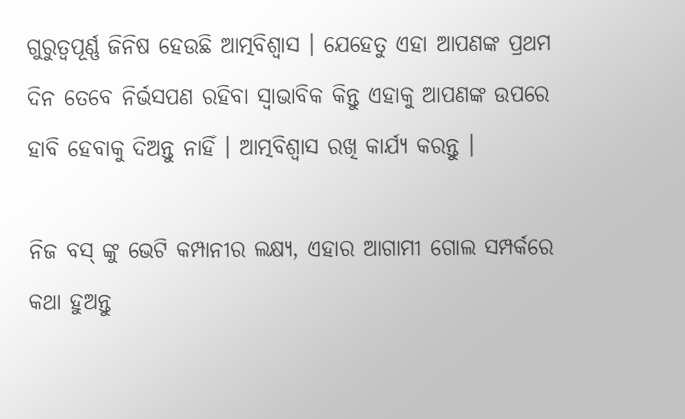ଗୁରୁତ୍ଵପୂର୍ଣ୍ଣ ଜିନିଷ ହେଉଛି ଆତ୍ମବିଶ୍ଵାସ । ଯେହେତୁ ଏହା ଆପଣଙ୍କ ପ୍ରଥମ ଦିନ ତେବେ ନିର୍ଭସପଣ ରହିବା ସ୍ୱାଭାବିକ କିନ୍ତୁ ଏହାକୁ ଆପଣଙ୍କ ଉପରେ ହାବି ହେବାକୁ ଦିଅନ୍ତୁ ନାହିଁ । ଆତ୍ମବିଶ୍ଵାସ ରଖି କାର୍ଯ୍ୟ କରନ୍ତୁ ।

ନିଜ ବସ୍ ଙ୍କୁ ଭେଟି କମ୍ପାନୀର ଲକ୍ଷ୍ୟ, ଏହାର ଆଗାମୀ ଗୋଲ ସମ୍ପର୍କରେ କଥା ହୁଅନ୍ତୁ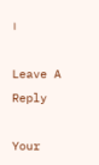।

Leave A Reply

Your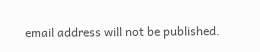email address will not be published.